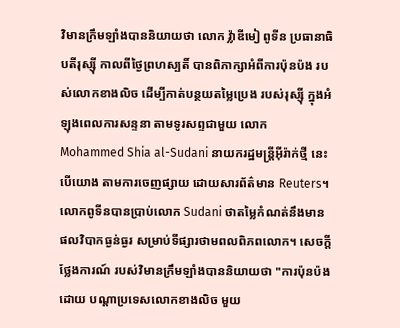វិមានក្រឹមឡាំងបាននិយាយថា លោក វ្ល៉ាឌីមៀ ពូទីន ប្រធានាធិបតីរុស្ស៊ី កាលពីថ្ងៃព្រហស្បតិ៍ បានពិភាក្សាអំពីការប៉ុនប៉ង របស់លោកខាងលិច ដើម្បីកាត់បន្ថយតម្លៃប្រេង របស់រុស្ស៊ី ក្នុងអំឡុងពេលការសន្ទនា តាមទូរសព្ទជាមួយ លោក Mohammed Shia al-Sudani នាយករដ្ឋមន្ត្រីអ៊ីរ៉ាក់ថ្មី នេះបើយោង តាមការចេញផ្សាយ ដោយសារព័ត៌មាន Reuters។
លោកពូទីនបានប្រាប់លោក Sudani ថាតម្លៃកំណត់នឹងមាន ផលវិបាកធ្ងន់ធ្ងរ សម្រាប់ទីផ្សារថាមពលពិភពលោក។ សេចក្តីថ្លែងការណ៍ របស់វិមានក្រឹមឡាំងបាននិយាយថា "ការប៉ុនប៉ងដោយ បណ្តាប្រទេសលោកខាងលិច មួយ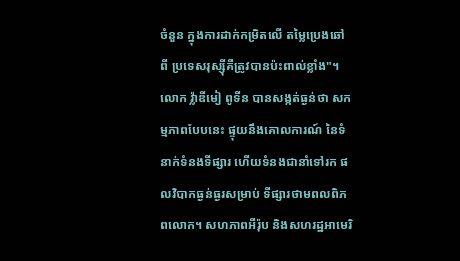ចំនួន ក្នុងការដាក់កម្រិតលើ តម្លៃប្រេងឆៅពី ប្រទេសរុស្ស៊ីគឺត្រូវបានប៉ះពាល់ខ្លាំង"។ លោក វ្ល៉ាឌីមៀ ពូទីន បានសង្កត់ធ្ងន់ថា សកម្មភាពបែបនេះ ផ្ទុយនឹងគោលការណ៍ នៃទំនាក់ទំនងទីផ្សារ ហើយទំនងជានាំទៅរក ផលវិបាកធ្ងន់ធ្ងរសម្រាប់ ទីផ្សារថាមពលពិភពលោក។ សហភាពអឺរ៉ុប និងសហរដ្ឋអាមេរិ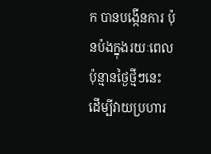ក បានបង្កើនការ ប៉ុនប៉ងក្នុងរយៈពេល ប៉ុន្មានថ្ងៃថ្មីៗនេះ ដើម្បីវាយប្រហារ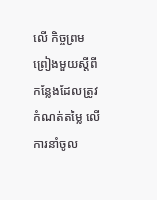លើ កិច្ចព្រមព្រៀងមួយស្តីពី កន្លែងដែលត្រូវ កំណត់តម្លៃ លើការនាំចូល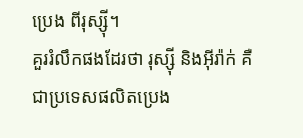ប្រេង ពីរុស្ស៊ី។
គួររំលឹកផងដែរថា រុស្ស៊ី និងអ៊ីរ៉ាក់ គឺជាប្រទេសផលិតប្រេង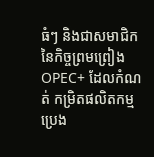ធំៗ និងជាសមាជិក នៃកិច្ចព្រមព្រៀង OPEC+ ដែលកំណត់ កម្រិតផលិតកម្មប្រេង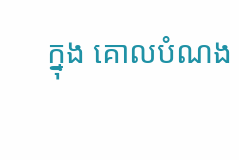ក្នុង គោលបំណង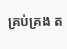គ្រប់គ្រង ត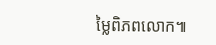ម្លៃពិភពលោក៕